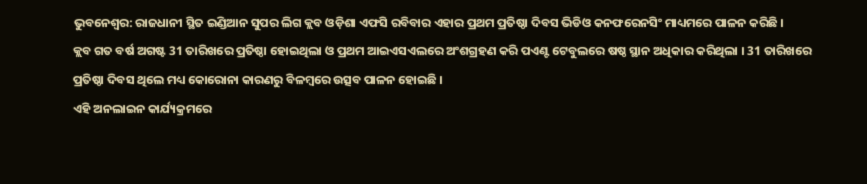ଭୁବନେଶ୍ବର: ରାଜଧାନୀ ସ୍ଥିତ ଇଣ୍ଡିଆନ ସୁପର ଲିଗ କ୍ଲବ ଓଡ଼ିଶା ଏଫସି ରବିବାର ଏହାର ପ୍ରଥମ ପ୍ରତିଷ୍ଠା ଦିବସ ଭିଡିଓ କନଫରେନସିଂ ମାଧ୍ୟମରେ ପାଳନ କରିଛି ।
କ୍ଲବ ଗତ ବର୍ଷ ଅଗଷ୍ଟ 31 ତାରିଖରେ ପ୍ରତିଷ୍ଠା ହୋଇଥିଲା ଓ ପ୍ରଥମ ଆଇଏସଏଲରେ ଅଂଶଗ୍ରହଣ କରି ପଏଣ୍ଟ ଟେବୁଲରେ ଷଷ୍ଠ ସ୍ଥାନ ଅଧିକାର କରିଥିଲା । 31 ତାରିଖରେ ପ୍ରତିଷ୍ଠା ଦିବସ ଥିଲେ ମଧ୍ୟ କୋରୋନା କାରଣରୁ ବିଳମ୍ବରେ ଉତ୍ସବ ପାଳନ ହୋଇଛି ।
ଏହି ଅନଲାଇନ କାର୍ଯ୍ୟକ୍ରମରେ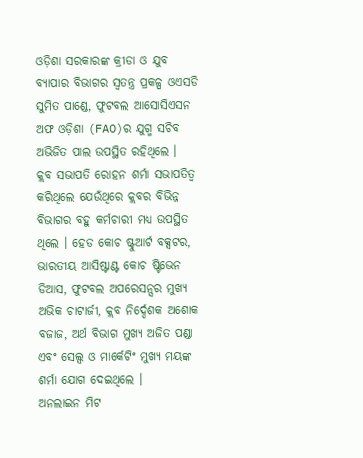ଓଡ଼ିଶା ସରକାରଙ୍କ କ୍ରୀଡା ଓ ଯୁବ ବ୍ୟାପାର ବିଭାଗର ସ୍ବତନ୍ତ୍ର ପ୍ରକଳ୍ପ ଓଏସଡି ସୁମିତ ପାଣ୍ଡେ, ଫୁଟବଲ ଆସୋସିଏସନ ଅଫ ଓଡ଼ିଶା (FAO)ର ଯୁଗ୍ମ ସଚିବ ଅଭିଜିତ ପାଲ ଉପସ୍ଥିତ ରହିଥିଲେ ।
କ୍ଲବ ସଭାପତି ରୋହନ ଶର୍ମା ସଭାପତିତ୍ବ କରିଥିଲେ ଯେଉଁଥିରେ କ୍ଲବର ବିଭିନ୍ନ ବିଭାଗର ବହୁ କର୍ମଚାରୀ ମଧ୍ୟ ଉପସ୍ଥିତ ଥିଲେ । ହେଡ କୋଚ ଷ୍ଟୁଆର୍ଟ ବକ୍ସଟର, ଭାରତୀୟ ଆସିଷ୍ଟାଣ୍ଟ କୋଚ ଷ୍ଟିଭେନ ଡିଆସ, ଫୁଟବଲ ଅପରେସନ୍ସର ମୁଖ୍ୟ ଅଭିକ ଚାଟାର୍ଜୀ, କ୍ଲବ ନିର୍ଦ୍ଦେଶକ ଅଶୋକ ବଜାଜ, ଅର୍ଥ ବିଭାଗ ମୁଖ୍ୟ ଅଜିତ ପଣ୍ଡା ଏବଂ ସେଲ୍ସ ଓ ମାର୍କେଟିଂ ମୁଖ୍ୟ ମୟଙ୍କ ଶର୍ମା ଯୋଗ ଦେଇଥିଲେ ।
ଅନଲାଇନ ମିଟ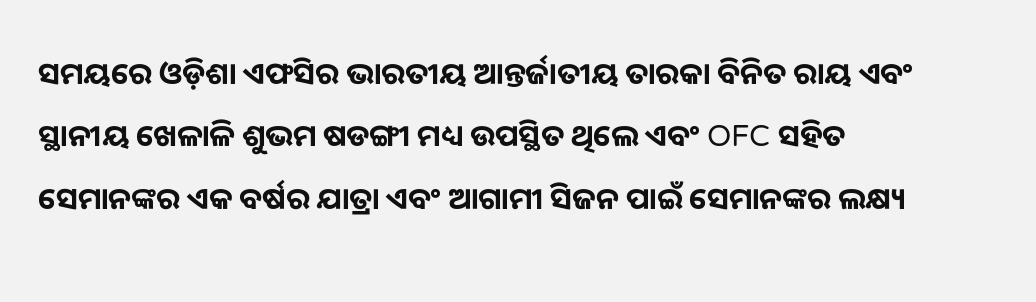ସମୟରେ ଓଡ଼ିଶା ଏଫସିର ଭାରତୀୟ ଆନ୍ତର୍ଜାତୀୟ ତାରକା ବିନିତ ରାୟ ଏବଂ ସ୍ଥାନୀୟ ଖେଳାଳି ଶୁଭମ ଷଡଙ୍ଗୀ ମଧ୍ୟ ଉପସ୍ଥିତ ଥିଲେ ଏବଂ OFC ସହିତ ସେମାନଙ୍କର ଏକ ବର୍ଷର ଯାତ୍ରା ଏବଂ ଆଗାମୀ ସିଜନ ପାଇଁ ସେମାନଙ୍କର ଲକ୍ଷ୍ୟ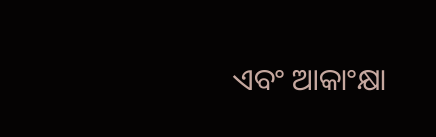ଏବଂ ଆକାଂକ୍ଷା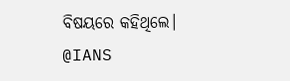ବିଷୟରେ କହିଥିଲେ।
@IANS